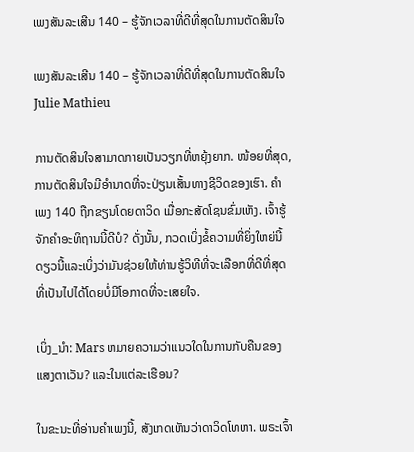ເພງສັນລະເສີນ 140 – ຮູ້ຈັກເວລາທີ່ດີທີ່ສຸດໃນການຕັດສິນໃຈ

ເພງສັນລະເສີນ 140 – ຮູ້ຈັກເວລາທີ່ດີທີ່ສຸດໃນການຕັດສິນໃຈ
Julie Mathieu

ການຕັດສິນໃຈສາມາດກາຍເປັນວຽກທີ່ຫຍຸ້ງຍາກ. ໜ້ອຍທີ່ສຸດ, ການຕັດສິນໃຈມີອຳນາດທີ່ຈະປ່ຽນເສັ້ນທາງຊີວິດຂອງເຮົາ. ຄຳເພງ 140 ຖືກຂຽນໂດຍດາວິດ ເມື່ອກະສັດໂຊນຂົ່ມເຫັງ. ເຈົ້າຮູ້ຈັກຄໍາອະທິຖານນີ້ດີບໍ? ດັ່ງນັ້ນ, ກວດເບິ່ງຂໍ້ຄວາມທີ່ຍິ່ງໃຫຍ່ນີ້ດຽວນີ້ແລະເບິ່ງວ່າມັນຊ່ວຍໃຫ້ທ່ານຮູ້ວິທີທີ່ຈະເລືອກທີ່ດີທີ່ສຸດທີ່ເປັນໄປໄດ້ໂດຍບໍ່ມີໂອກາດທີ່ຈະເສຍໃຈ.

ເບິ່ງ_ນຳ: Mars ຫມາຍຄວາມວ່າແນວໃດໃນການກັບຄືນຂອງແສງຕາເວັນ? ແລະໃນແຕ່ລະເຮືອນ?

ໃນຂະນະທີ່ອ່ານຄໍາເພງນີ້, ສັງເກດເຫັນວ່າດາວິດໂທຫາ. ພຣະເຈົ້າ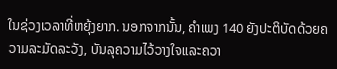ໃນຊ່ວງເວລາທີ່ຫຍຸ້ງຍາກ. ນອກຈາກນັ້ນ, ຄໍາເພງ 140 ຍັງປະຕິບັດດ້ວຍຄວາມລະມັດລະວັງ, ບັນລຸຄວາມໄວ້ວາງໃຈແລະຄວາ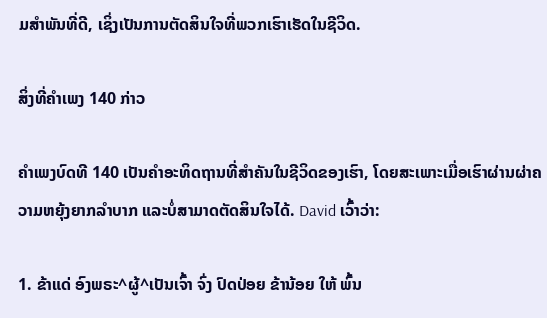ມສໍາພັນທີ່ດີ, ເຊິ່ງເປັນການຕັດສິນໃຈທີ່ພວກເຮົາເຮັດໃນຊີວິດ.

ສິ່ງທີ່ຄຳເພງ 140 ກ່າວ

ຄຳເພງບົດທີ 140 ເປັນຄຳອະທິດຖານທີ່ສຳຄັນໃນຊີວິດຂອງເຮົາ, ໂດຍສະເພາະເມື່ອເຮົາຜ່ານຜ່າຄວາມຫຍຸ້ງຍາກລຳບາກ ແລະບໍ່ສາມາດຕັດສິນໃຈໄດ້. David ເວົ້າວ່າ:

1. ຂ້າແດ່ ອົງພຣະ^ຜູ້^ເປັນເຈົ້າ ຈົ່ງ ປົດປ່ອຍ ຂ້ານ້ອຍ ໃຫ້ ພົ້ນ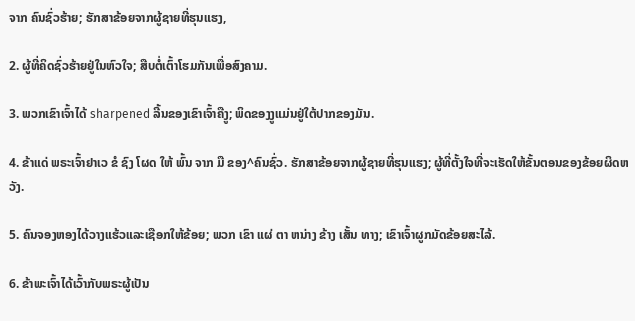ຈາກ ຄົນຊົ່ວຮ້າຍ; ຮັກສາຂ້ອຍຈາກຜູ້ຊາຍທີ່ຮຸນແຮງ,

2. ຜູ້ທີ່ຄິດຊົ່ວຮ້າຍຢູ່ໃນຫົວໃຈ; ສືບຕໍ່ເຕົ້າໂຮມກັນເພື່ອສົງຄາມ.

3. ພວກເຂົາເຈົ້າໄດ້ sharpened ລີ້ນຂອງເຂົາເຈົ້າຄືງູ; ພິດຂອງງູແມ່ນຢູ່ໃຕ້ປາກຂອງມັນ.

4. ຂ້າແດ່ ພຣະເຈົ້າຢາເວ ຂໍ ຊົງ ໂຜດ ໃຫ້ ພົ້ນ ຈາກ ມື ຂອງ^ຄົນຊົ່ວ. ຮັກສາຂ້ອຍຈາກຜູ້ຊາຍທີ່ຮຸນແຮງ; ຜູ້ທີ່ຕັ້ງໃຈທີ່ຈະເຮັດໃຫ້ຂັ້ນຕອນຂອງຂ້ອຍຜິດຫວັງ.

5. ຄົນຈອງຫອງໄດ້ວາງແຮ້ວແລະເຊືອກໃຫ້ຂ້ອຍ; ພວກ ເຂົາ ແຜ່ ຕາ ຫນ່າງ ຂ້າງ ເສັ້ນ ທາງ; ເຂົາເຈົ້າຜູກມັດຂ້ອຍສະໄລ້.

6. ຂ້າພະເຈົ້າໄດ້ເວົ້າກັບພຣະຜູ້ເປັນ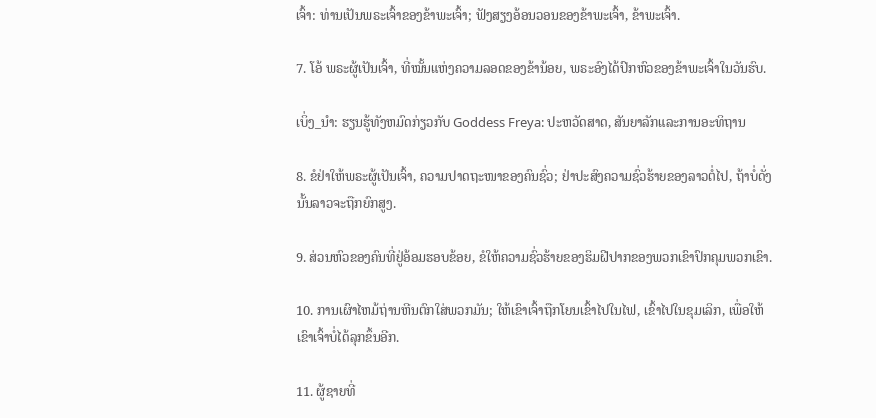ເຈົ້າ: ທ່ານເປັນພຣະເຈົ້າຂອງຂ້າພະເຈົ້າ; ຟັງສຽງອ້ອນວອນຂອງຂ້າພະເຈົ້າ, ຂ້າພະເຈົ້າ.

7. ໂອ້ ພຣະຜູ້ເປັນເຈົ້າ, ທີ່ໝັ້ນແຫ່ງຄວາມລອດຂອງຂ້ານ້ອຍ, ພຣະອົງໄດ້ປົກຫົວຂອງຂ້າພະເຈົ້າໃນວັນຮົບ.

ເບິ່ງ_ນຳ: ຮຽນຮູ້ທັງຫມົດກ່ຽວກັບ Goddess Freya: ປະຫວັດສາດ, ສັນຍາລັກແລະການອະທິຖານ

8. ຂໍຢ່າໃຫ້ພຣະຜູ້ເປັນເຈົ້າ, ຄວາມປາດຖະໜາຂອງຄົນຊົ່ວ; ຢ່າປະສົງຄວາມຊົ່ວຮ້າຍຂອງລາວຕໍ່ໄປ, ຖ້າບໍ່ດັ່ງນັ້ນລາວຈະຖືກຍົກສູງ.

9. ສ່ວນຫົວຂອງຄົນທີ່ຢູ່ອ້ອມຮອບຂ້ອຍ, ຂໍໃຫ້ຄວາມຊົ່ວຮ້າຍຂອງຮິມຝີປາກຂອງພວກເຂົາປົກຄຸມພວກເຂົາ.

10. ການເຜົາໄຫມ້ຖ່ານຫີນຕົກໃສ່ພວກມັນ; ໃຫ້ເຂົາເຈົ້າຖືກໂຍນເຂົ້າໄປໃນໄຟ, ເຂົ້າໄປໃນຂຸມເລິກ, ເພື່ອໃຫ້ເຂົາເຈົ້າບໍ່ໄດ້ລຸກຂຶ້ນອີກ.

11. ຜູ້ຊາຍທີ່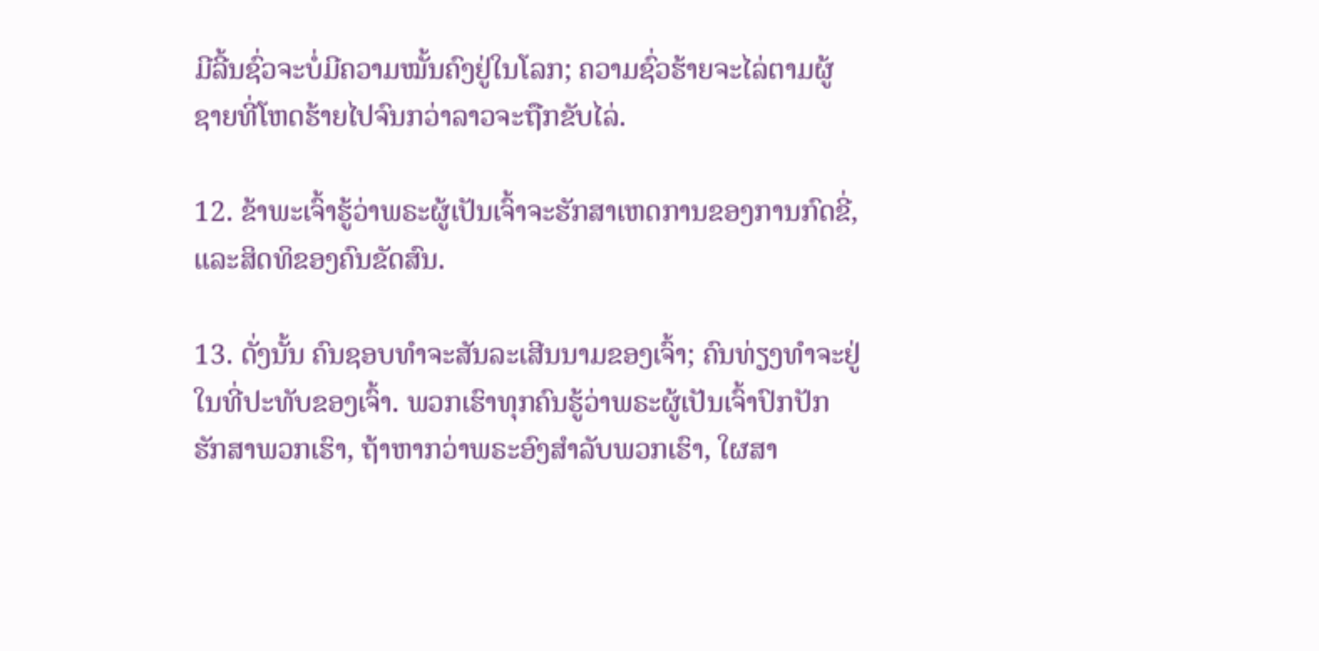ມີລີ້ນຊົ່ວຈະບໍ່ມີຄວາມໝັ້ນຄົງຢູ່ໃນໂລກ; ຄວາມຊົ່ວຮ້າຍຈະໄລ່ຕາມຜູ້ຊາຍທີ່ໂຫດຮ້າຍໄປຈົນກວ່າລາວຈະຖືກຂັບໄລ່.

12. ຂ້າພະເຈົ້າຮູ້ວ່າພຣະຜູ້ເປັນເຈົ້າຈະຮັກສາເຫດການຂອງການກົດຂີ່, ແລະສິດທິຂອງຄົນຂັດສົນ.

13. ດັ່ງນັ້ນ ຄົນຊອບທຳຈະສັນລະເສີນນາມຂອງເຈົ້າ; ຄົນທ່ຽງທຳຈະຢູ່ໃນທີ່ປະທັບຂອງເຈົ້າ. ພວກເຮົາທຸກຄົນຮູ້ວ່າພຣະຜູ້ເປັນເຈົ້າປົກປັກຮັກສາພວກເຮົາ, ຖ້າຫາກວ່າພຣະອົງສໍາລັບພວກເຮົາ, ໃຜສາ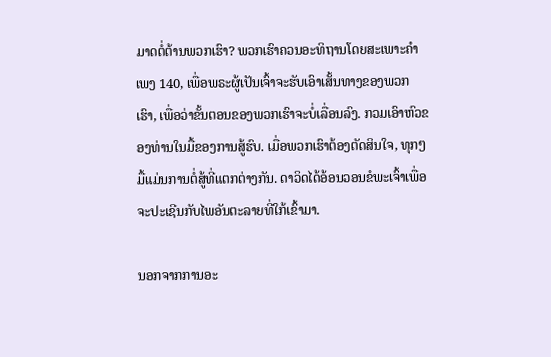ມາດຕໍ່ຕ້ານພວກເຮົາ? ພວກເຮົາຄວນອະທິຖານໂດຍສະເພາະຄໍາເພງ 140, ເພື່ອພຣະຜູ້ເປັນເຈົ້າຈະຮັບເອົາເສັ້ນທາງຂອງພວກເຮົາ, ເພື່ອວ່າຂັ້ນຕອນຂອງພວກເຮົາຈະບໍ່ເລື່ອນລົງ. ກວມເອົາຫົວຂອງທ່ານໃນມື້ຂອງການສູ້ຮົບ. ເມື່ອພວກເຮົາຕ້ອງຕັດສິນໃຈ, ທຸກໆມື້ແມ່ນການຕໍ່ສູ້ທີ່ແຕກຕ່າງກັນ. ດາວິດໄດ້ອ້ອນວອນຂໍພະເຈົ້າເພື່ອຈະປະເຊີນກັບໄພອັນຕະລາຍທີ່ໃກ້ເຂົ້າມາ.

ນອກຈາກການອະ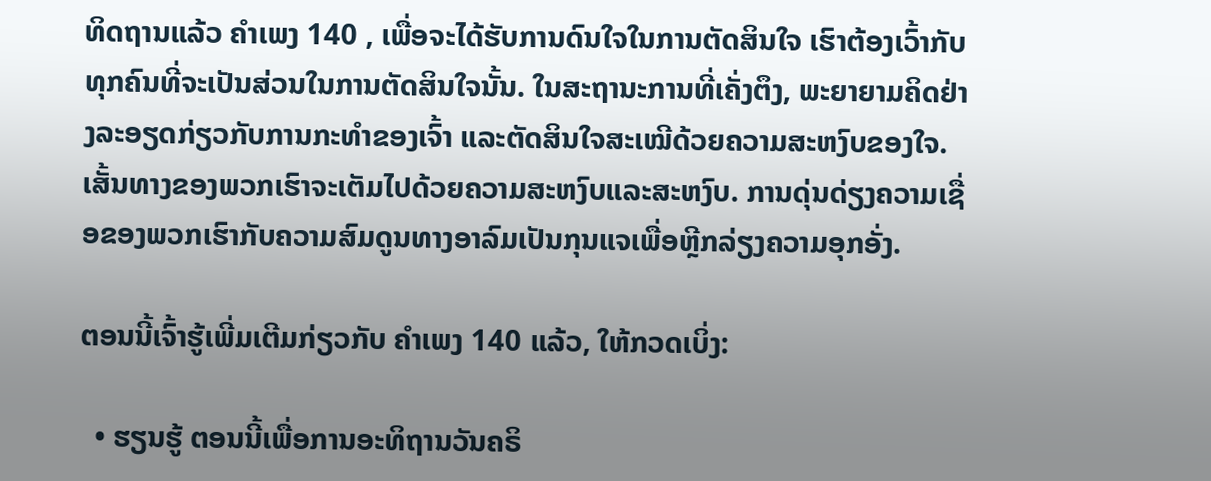ທິດຖານແລ້ວ ຄຳເພງ 140 , ເພື່ອຈະໄດ້ຮັບການດົນໃຈໃນການຕັດສິນໃຈ ເຮົາຕ້ອງເວົ້າກັບທຸກຄົນທີ່ຈະເປັນສ່ວນໃນການຕັດສິນໃຈນັ້ນ. ໃນສະຖານະການທີ່ເຄັ່ງຕຶງ, ພະຍາຍາມຄິດຢ່າງລະອຽດກ່ຽວກັບການກະທຳຂອງເຈົ້າ ແລະຕັດສິນໃຈສະເໝີດ້ວຍຄວາມສະຫງົບຂອງໃຈ. ເສັ້ນທາງຂອງພວກເຮົາຈະເຕັມໄປດ້ວຍຄວາມສະຫງົບແລະສະຫງົບ. ການດຸ່ນດ່ຽງຄວາມເຊື່ອຂອງພວກເຮົາກັບຄວາມສົມດູນທາງອາລົມເປັນກຸນແຈເພື່ອຫຼີກລ່ຽງຄວາມອຸກອັ່ງ.

ຕອນນີ້ເຈົ້າຮູ້ເພີ່ມເຕີມກ່ຽວກັບ ຄຳເພງ 140 ແລ້ວ, ໃຫ້ກວດເບິ່ງ:

  • ຮຽນຮູ້ ຕອນນີ້ເພື່ອການອະທິຖານວັນຄຣິ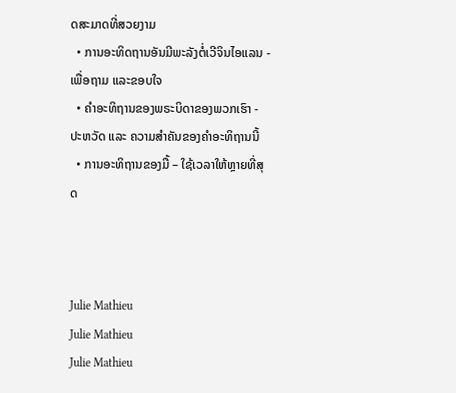ດສະມາດທີ່ສວຍງາມ
  • ການອະທິດຖານອັນມີພະລັງຕໍ່ເວີຈິນໄອແລນ - ເພື່ອຖາມ ແລະຂອບໃຈ
  • ຄຳອະທິຖານຂອງພຣະບິດາຂອງພວກເຮົາ - ປະຫວັດ ແລະ ຄວາມສຳຄັນຂອງຄຳອະທິຖານນີ້
  • ການອະທິຖານຂອງມື້ – ໃຊ້ເວລາໃຫ້ຫຼາຍທີ່ສຸດ



Julie Mathieu
Julie Mathieu
Julie Mathieu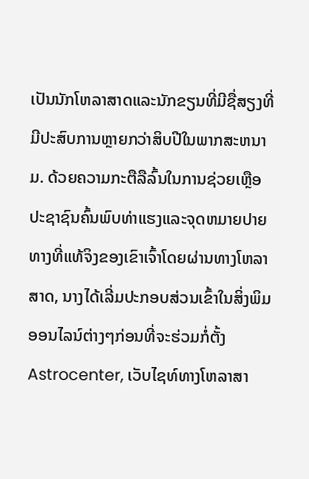ເປັນນັກໂຫລາສາດແລະນັກຂຽນທີ່ມີຊື່ສຽງທີ່ມີປະສົບການຫຼາຍກວ່າສິບປີໃນພາກສະຫນາມ. ດ້ວຍຄວາມກະຕືລືລົ້ນໃນການຊ່ວຍເຫຼືອປະຊາຊົນຄົ້ນພົບທ່າແຮງແລະຈຸດຫມາຍປາຍທາງທີ່ແທ້ຈິງຂອງເຂົາເຈົ້າໂດຍຜ່ານທາງໂຫລາສາດ, ນາງໄດ້ເລີ່ມປະກອບສ່ວນເຂົ້າໃນສິ່ງພິມອອນໄລນ໌ຕ່າງໆກ່ອນທີ່ຈະຮ່ວມກໍ່ຕັ້ງ Astrocenter, ເວັບໄຊທ໌ທາງໂຫລາສາ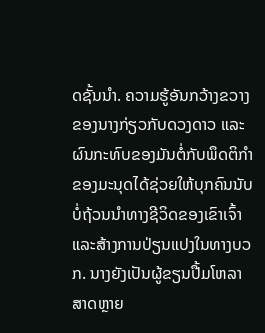ດຊັ້ນນໍາ. ຄວາມຮູ້ອັນກວ້າງຂວາງຂອງນາງກ່ຽວກັບດວງດາວ ແລະຜົນກະທົບຂອງມັນຕໍ່ກັບພຶດຕິກໍາຂອງມະນຸດໄດ້ຊ່ວຍໃຫ້ບຸກຄົນນັບບໍ່ຖ້ວນນໍາທາງຊີວິດຂອງເຂົາເຈົ້າ ແລະສ້າງການປ່ຽນແປງໃນທາງບວກ. ນາງຍັງເປັນຜູ້ຂຽນປື້ມໂຫລາສາດຫຼາຍ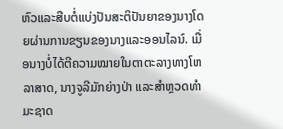ຫົວແລະສືບຕໍ່ແບ່ງປັນສະຕິປັນຍາຂອງນາງໂດຍຜ່ານການຂຽນຂອງນາງແລະອອນໄລນ໌. ເມື່ອນາງບໍ່ໄດ້ຕີຄວາມໝາຍໃນຕາຕະລາງທາງໂຫລາສາດ, ນາງຈູລີມັກຍ່າງປ່າ ແລະສຳຫຼວດທຳມະຊາດ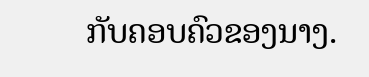ກັບຄອບຄົວຂອງນາງ.